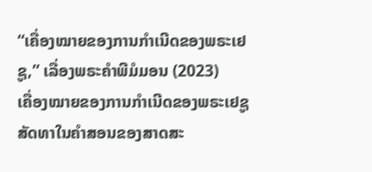“ເຄື່ອງໝາຍຂອງການກຳເນີດຂອງພຣະເຢຊູ,” ເລື່ອງພຣະຄຳພີມໍມອນ (2023)
ເຄື່ອງໝາຍຂອງການກຳເນີດຂອງພຣະເຢຊູ
ສັດທາໃນຄຳສອນຂອງສາດສະ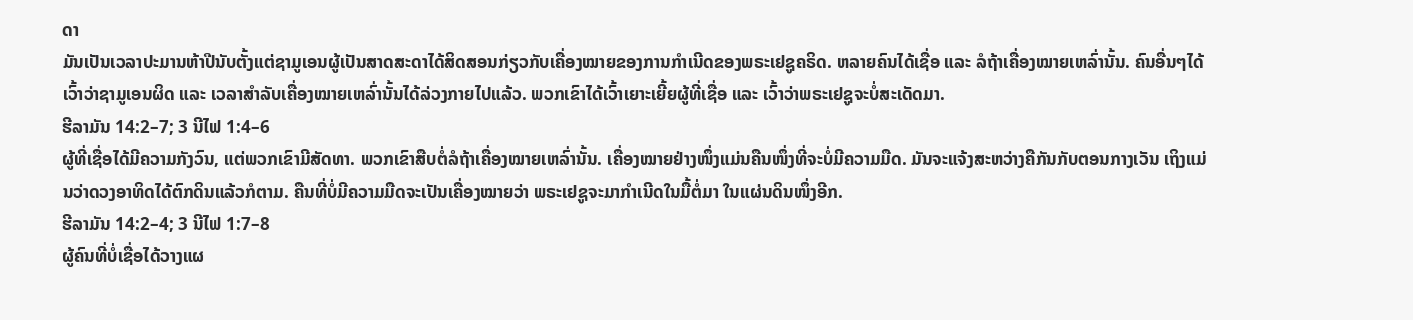ດາ
ມັນເປັນເວລາປະມານຫ້າປີນັບຕັ້ງແຕ່ຊາມູເອນຜູ້ເປັນສາດສະດາໄດ້ສິດສອນກ່ຽວກັບເຄື່ອງໝາຍຂອງການກຳເນີດຂອງພຣະເຢຊູຄຣິດ. ຫລາຍຄົນໄດ້ເຊື່ອ ແລະ ລໍຖ້າເຄື່ອງໝາຍເຫລົ່ານັ້ນ. ຄົນອື່ນໆໄດ້ເວົ້າວ່າຊາມູເອນຜິດ ແລະ ເວລາສຳລັບເຄື່ອງໝາຍເຫລົ່ານັ້ນໄດ້ລ່ວງກາຍໄປແລ້ວ. ພວກເຂົາໄດ້ເວົ້າເຍາະເຍີ້ຍຜູ້ທີ່ເຊື່ອ ແລະ ເວົ້າວ່າພຣະເຢຊູຈະບໍ່ສະເດັດມາ.
ຮີລາມັນ 14:2–7; 3 ນີໄຟ 1:4–6
ຜູ້ທີ່ເຊື່ອໄດ້ມີຄວາມກັງວົນ, ແຕ່ພວກເຂົາມີສັດທາ. ພວກເຂົາສືບຕໍ່ລໍຖ້າເຄື່ອງໝາຍເຫລົ່ານັ້ນ. ເຄື່ອງໝາຍຢ່າງໜຶ່ງແມ່ນຄືນໜຶ່ງທີ່ຈະບໍ່ມີຄວາມມືດ. ມັນຈະແຈ້ງສະຫວ່າງຄືກັນກັບຕອນກາງເວັນ ເຖິງແມ່ນວ່າດວງອາທິດໄດ້ຕົກດິນແລ້ວກໍຕາມ. ຄືນທີ່ບໍ່ມີຄວາມມືດຈະເປັນເຄື່ອງໝາຍວ່າ ພຣະເຢຊູຈະມາກຳເນີດໃນມື້ຕໍ່ມາ ໃນແຜ່ນດິນໜຶ່ງອີກ.
ຮີລາມັນ 14:2–4; 3 ນີໄຟ 1:7–8
ຜູ້ຄົນທີ່ບໍ່ເຊື່ອໄດ້ວາງແຜ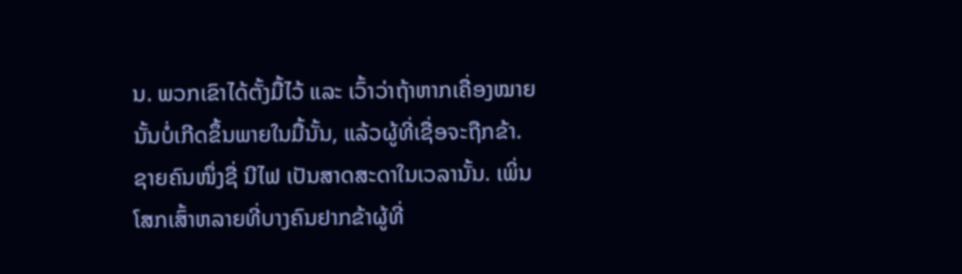ນ. ພວກເຂົາໄດ້ຕັ້ງມື້ໄວ້ ແລະ ເວົ້າວ່າຖ້າຫາກເຄື່ອງໝາຍນັ້ນບໍ່ເກີດຂຶ້ນພາຍໃນມື້ນັ້ນ, ແລ້ວຜູ້ທີ່ເຊື່ອຈະຖືກຂ້າ.
ຊາຍຄົນໜຶ່ງຊື່ ນີໄຟ ເປັນສາດສະດາໃນເວລານັ້ນ. ເພິ່ນໂສກເສົ້າຫລາຍທີ່ບາງຄົນຢາກຂ້າຜູ້ທີ່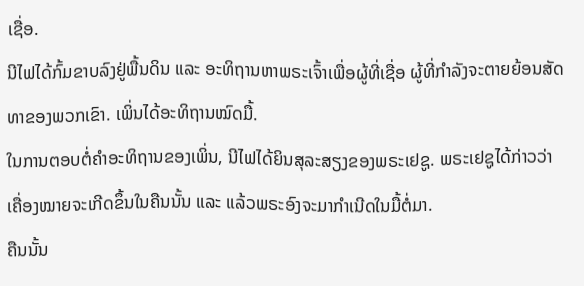ເຊື່ອ.
ນີໄຟໄດ້ກົ້ມຂາບລົງຢູ່ພື້ນດິນ ແລະ ອະທິຖານຫາພຣະເຈົ້າເພື່ອຜູ້ທີ່ເຊື່ອ ຜູ້ທີ່ກຳລັງຈະຕາຍຍ້ອນສັດທາຂອງພວກເຂົາ. ເພິ່ນໄດ້ອະທິຖານໝົດມື້.
ໃນການຕອບຕໍ່ຄຳອະທິຖານຂອງເພິ່ນ, ນີໄຟໄດ້ຍິນສຸລະສຽງຂອງພຣະເຢຊູ. ພຣະເຢຊູໄດ້ກ່າວວ່າ ເຄື່ອງໝາຍຈະເກີດຂຶ້ນໃນຄືນນັ້ນ ແລະ ແລ້ວພຣະອົງຈະມາກຳເນີດໃນມື້ຕໍ່ມາ.
ຄືນນັ້ນ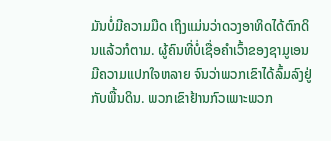ມັນບໍ່ມີຄວາມມືດ ເຖິງແມ່ນວ່າດວງອາທິດໄດ້ຕົກດິນແລ້ວກໍຕາມ. ຜູ້ຄົນທີ່ບໍ່ເຊື່ອຄຳເວົ້າຂອງຊາມູເອນມີຄວາມແປກໃຈຫລາຍ ຈົນວ່າພວກເຂົາໄດ້ລົ້ມລົງຢູ່ກັບພື້ນດິນ. ພວກເຂົາຢ້ານກົວເພາະພວກ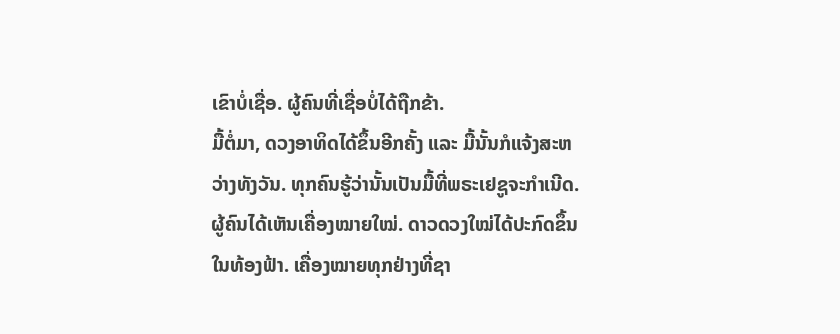ເຂົາບໍ່ເຊື່ອ. ຜູ້ຄົນທີ່ເຊື່ອບໍ່ໄດ້ຖືກຂ້າ.
ມື້ຕໍ່ມາ, ດວງອາທິດໄດ້ຂຶ້ນອີກຄັ້ງ ແລະ ມື້ນັ້ນກໍແຈ້ງສະຫວ່າງທັງວັນ. ທຸກຄົນຮູ້ວ່ານັ້ນເປັນມື້ທີ່ພຣະເຢຊູຈະກຳເນີດ.
ຜູ້ຄົນໄດ້ເຫັນເຄື່ອງໝາຍໃໝ່. ດາວດວງໃໝ່ໄດ້ປະກົດຂຶ້ນໃນທ້ອງຟ້າ. ເຄື່ອງໝາຍທຸກຢ່າງທີ່ຊາ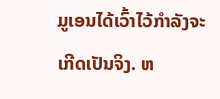ມູເອນໄດ້ເວົ້າໄວ້ກຳລັງຈະເກີດເປັນຈິງ. ຫ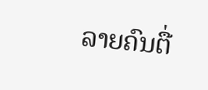ລາຍຄົນຕື່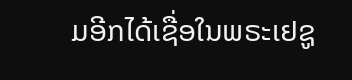ມອີກໄດ້ເຊື່ອໃນພຣະເຢຊູ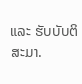ແລະ ຮັບບັບຕິສະມາ.